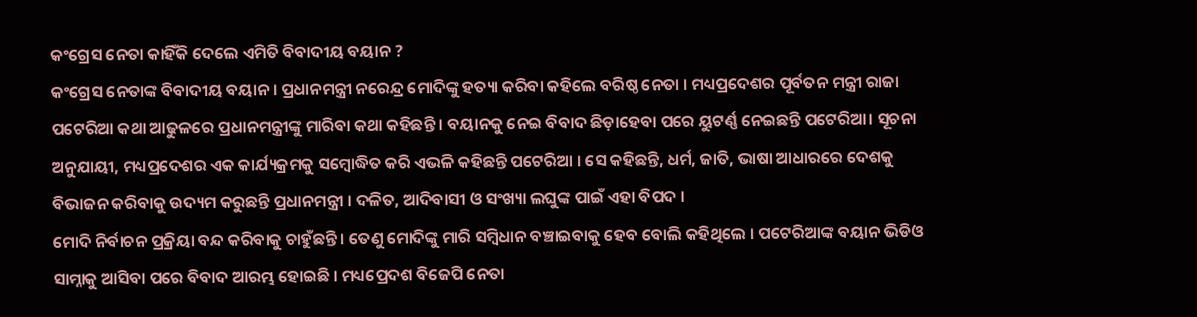କଂଗ୍ରେସ ନେତା କାହିଁକି ଦେଲେ ଏମିତି ବିବାଦୀୟ ବୟାନ ?
କଂଗ୍ରେସ ନେତାଙ୍କ ବିବାଦୀୟ ବୟାନ । ପ୍ରଧାନମନ୍ତ୍ରୀ ନରେନ୍ଦ୍ର ମୋଦିଙ୍କୁ ହତ୍ୟା କରିବା କହିଲେ ବରିଷ୍ଠ ନେତା । ମଧ୍ୟପ୍ରଦେଶର ପୂର୍ବତନ ମନ୍ତ୍ରୀ ରାଜା ପଟେରିଆ କଥା ଆଢୁଳରେ ପ୍ରଧାନମନ୍ତ୍ରୀଙ୍କୁ ମାରିବା କଥା କହିଛନ୍ତି । ବୟାନକୁ ନେଇ ବିବାଦ ଛିଡ଼ାହେବା ପରେ ୟୁଟର୍ଣ୍ଣ ନେଇଛନ୍ତି ପଟେରିଆ। ସୂଚନା ଅନୁଯାୟୀ, ମଧ୍ୟପ୍ରଦେଶର ଏକ କାର୍ଯ୍ୟକ୍ରମକୁ ସମ୍ବୋଦ୍ଧିତ କରି ଏଭଳି କହିଛନ୍ତି ପଟେରିଆ । ସେ କହିଛନ୍ତି, ଧର୍ମ, ଜାତି, ଭାଷା ଆଧାରରେ ଦେଶକୁ ବିଭାଜନ କରିବାକୁ ଉଦ୍ୟମ କରୁଛନ୍ତି ପ୍ରଧାନମନ୍ତ୍ରୀ । ଦଳିତ, ଆଦିବାସୀ ଓ ସଂଖ୍ୟା ଲଘୁଙ୍କ ପାଇଁ ଏହା ବିପଦ ।
ମୋଦି ନିର୍ବାଚନ ପ୍ରକ୍ରିୟା ବନ୍ଦ କରିବାକୁ ଚାହୁଁଛନ୍ତି । ତେଣୁ ମୋଦିଙ୍କୁ ମାରି ସମ୍ବିଧାନ ବଞ୍ଚାଇବାକୁ ହେବ ବୋଲି କହିଥିଲେ । ପଟେରିଆଙ୍କ ବୟାନ ଭିଡିଓ ସାମ୍ନାକୁ ଆସିବା ପରେ ବିବାଦ ଆରମ୍ଭ ହୋଇଛି । ମଧ୍ୟପ୍ରେଦଶ ବିଜେପି ନେତା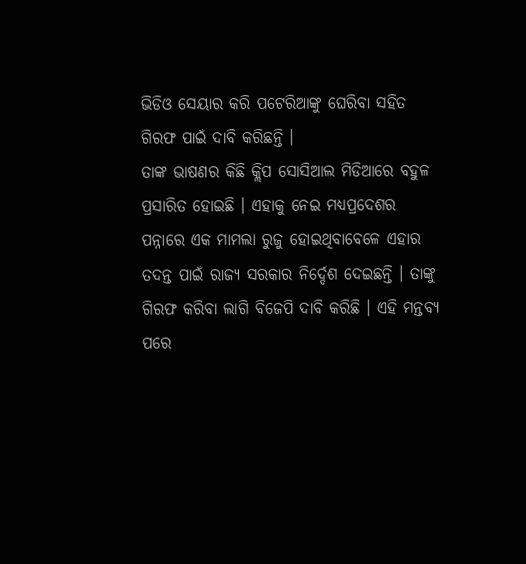ଭିଡିଓ ସେୟାର କରି ପଟେରିଆଙ୍କୁ ଘେରିବା ସହିତ ଗିରଫ ପାଇଁ ଦାବି କରିଛନ୍ତି ।
ତାଙ୍କ ଭାଷଣର କିଛି କ୍ଲିପ ସୋସିଆଲ ମିଡିଆରେ ବହୁଳ ପ୍ରସାରିତ ହୋଇଛି । ଏହାକୁ ନେଇ ମଧ୍ୟପ୍ରଦେଶର ପନ୍ନାରେ ଏକ ମାମଲା ରୁଜୁ ହୋଇଥିବାବେଳେ ଏହାର ତଦନ୍ତ ପାଇଁ ରାଜ୍ୟ ସରକାର ନିର୍ଦ୍ଦେଶ ଦେଇଛନ୍ତି । ତାଙ୍କୁ ଗିରଫ କରିବା ଲାଗି ବିଜେପି ଦାବି କରିଛି । ଏହି ମନ୍ତବ୍ୟ ପରେ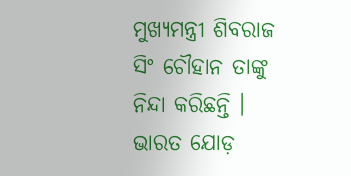ମୁଖ୍ୟମନ୍ତ୍ରୀ ଶିବରାଜ ସିଂ ଚୌହାନ ତାଙ୍କୁ ନିନ୍ଦା କରିଛନ୍ତି । ଭାରତ ଯୋଡ଼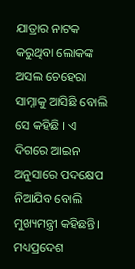ଯାତ୍ରାର ନାଟକ କରୁଥିବା ଲୋକଙ୍କ ଅସଲ ଚେହେରା ସାମ୍ନାକୁ ଆସିଛି ବୋଲି ସେ କହିଛି । ଏ ଦିଗରେ ଆଇନ ଅନୁସାରେ ପଦକ୍ଷେପ ନିଆଯିବ ବୋଲି ମୁଖ୍ୟମନ୍ତ୍ରୀ କହିଛନ୍ତି। ମଧ୍ୟପ୍ରଦେଶ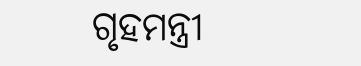ଗୃହମନ୍ତ୍ରୀ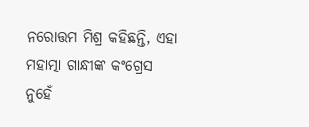ନରୋତ୍ତମ ମିଶ୍ର କହିଛନ୍ତି, ଏହା ମହାତ୍ମା ଗାନ୍ଧୀଙ୍କ କଂଗ୍ରେସ ନୁହେଁ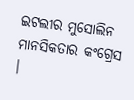ଇଟଲୀର ମୁସୋଲିନ ମାନସିକତାର କଂଗ୍ରେସ ।